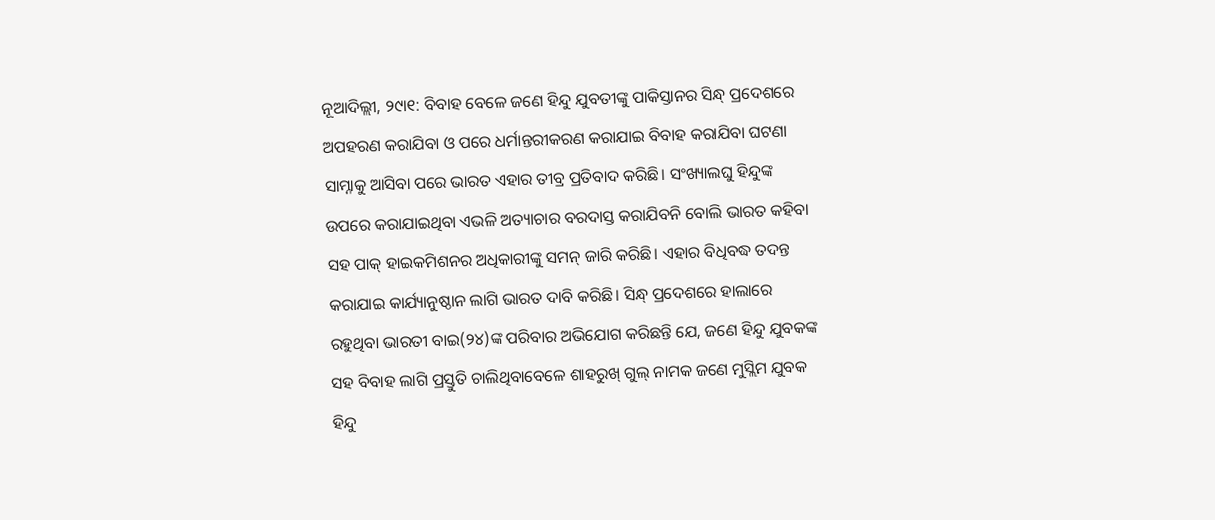ନୂଆଦିଲ୍ଲୀ, ୨୯ା୧: ବିବାହ ବେଳେ ଜଣେ ହିନ୍ଦୁ ଯୁବତୀଙ୍କୁ ପାକିସ୍ତାନର ସିନ୍ଧ୍ ପ୍ରଦେଶରେ ଅପହରଣ କରାଯିବା ଓ ପରେ ଧର୍ମାନ୍ତରୀକରଣ କରାଯାଇ ବିବାହ କରାଯିବା ଘଟଣା ସାମ୍ନାକୁ ଆସିବା ପରେ ଭାରତ ଏହାର ତୀବ୍ର ପ୍ରତିବାଦ କରିଛି। ସଂଖ୍ୟାଲଘୁ ହିନ୍ଦୁଙ୍କ ଉପରେ କରାଯାଇଥିବା ଏଭଳି ଅତ୍ୟାଚାର ବରଦାସ୍ତ କରାଯିବନି ବୋଲି ଭାରତ କହିବା ସହ ପାକ୍ ହାଇକମିଶନର ଅଧିକାରୀଙ୍କୁ ସମନ୍ ଜାରି କରିଛି। ଏହାର ବିଧିବଦ୍ଧ ତଦନ୍ତ କରାଯାଇ କାର୍ଯ୍ୟାନୁଷ୍ଠାନ ଲାଗି ଭାରତ ଦାବି କରିଛି। ସିନ୍ଧ୍ ପ୍ରଦେଶରେ ହାଲାରେ ରହୁଥିବା ଭାରତୀ ବାଇ(୨୪)ଙ୍କ ପରିବାର ଅଭିଯୋଗ କରିଛନ୍ତି ଯେ, ଜଣେ ହିନ୍ଦୁ ଯୁବକଙ୍କ ସହ ବିବାହ ଲାଗି ପ୍ରସ୍ତୁତି ଚାଲିଥିବାବେଳେ ଶାହରୁଖ୍ ଗୁଲ୍ ନାମକ ଜଣେ ମୁସ୍ଲିମ ଯୁବକ ହିନ୍ଦୁ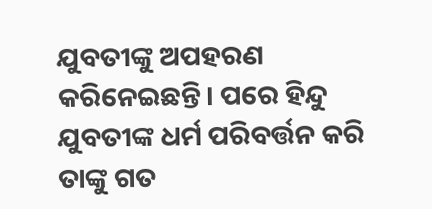ଯୁବତୀଙ୍କୁ ଅପହରଣ କରିନେଇଛନ୍ତି। ପରେ ହିନ୍ଦୁ ଯୁବତୀଙ୍କ ଧର୍ମ ପରିବର୍ତ୍ତନ କରି ତାଙ୍କୁ ଗତ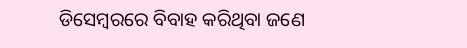ଡିସେମ୍ବରରେ ବିବାହ କରିଥିବା ଜଣେ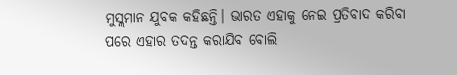ମୁସ୍ଲମାନ ଯୁବକ କହିଛନ୍ତି। ଭାରତ ଏହାକୁ ନେଇ ପ୍ରତିବାଦ କରିବା ପରେ ଏହାର ତଦନ୍ତ କରାଯିବ ବୋଲି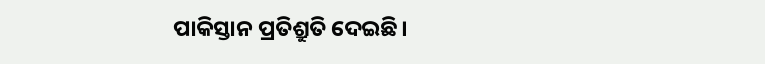ପାକିସ୍ତାନ ପ୍ରତିଶ୍ରୁତି ଦେଇଛି।